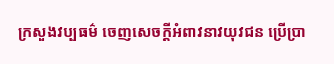ក្រសួងវប្បធម៌ ចេញសេចក្តីអំពាវនាវយុវជន ប្រើប្រា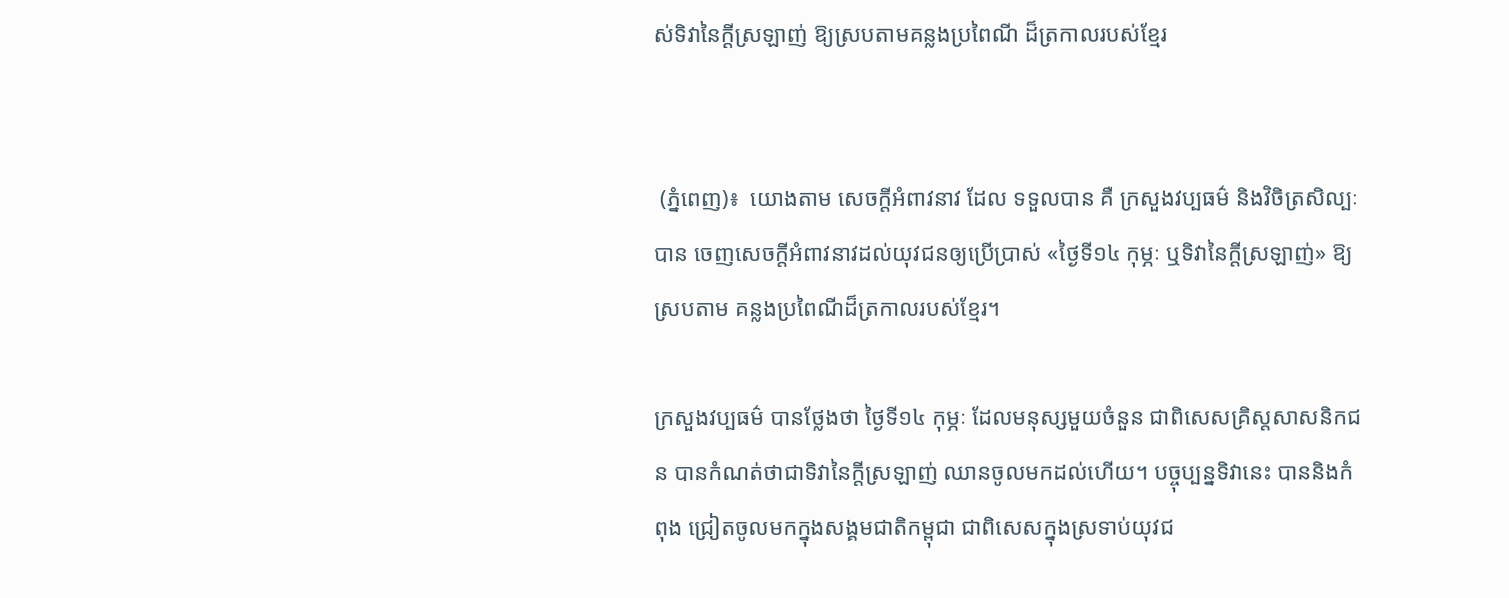ស់ទិវានៃក្តីស្រឡាញ់ ឱ្យស្របតាមគន្លងប្រពៃណី ដ៏ត្រកាលរបស់ខ្មែរ


 (ភ្នំពេញ)៖  យោងតាម សេចក្តីអំពាវនាវ ដែល ទទួលបាន គឺ ក្រសួងវប្បធម៌ និងវិចិត្រសិល្បៈ បាន ចេញសេចក្តីអំពាវនាវដល់យុវជនឲ្យប្រើប្រាស់ «ថ្ងៃទី១៤ កុម្ភៈ ឬទិវានៃក្តីស្រឡាញ់» ឱ្យស្របតាម គន្លងប្រពៃណីដ៏ត្រកាលរបស់ខ្មែរ។

ក្រសួងវប្បធម៌ បានថ្លែងថា ថ្ងៃទី១៤ កុម្ភៈ ដែលមនុស្សមួយចំនួន ជាពិសេសគ្រិស្តសាសនិកជន បានកំណត់ថាជាទិវានៃក្តីស្រឡាញ់ ឈានចូលមកដល់ហើយ។ បច្ចុប្បន្នទិវានេះ បាននិងកំពុង ជ្រៀតចូលមកក្នុងសង្គមជាតិកម្ពុជា ជាពិសេសក្នុងស្រទាប់យុវជ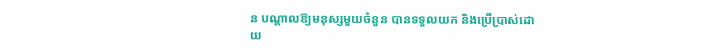ន បណ្តាលឱ្យមនុស្សមួយចំនួន បានទទួលយក និងប្រើប្រាស់ដោយ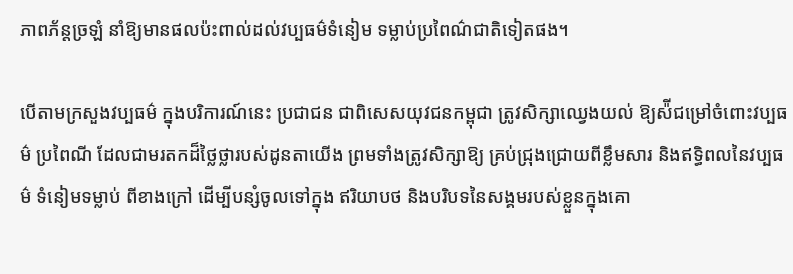ភាពភ័ន្តច្រឡំ នាំឱ្យមានផលប៉ះពាល់ដល់វប្បធម៌ទំនៀម ទម្លាប់ប្រពៃណ៌ជាតិទៀតផង។

បើតាមក្រសួងវប្បធម៌ ក្នុងបរិការណ៍នេះ ប្រជាជន ជាពិសេសយុវជនកម្ពុជា ត្រូវសិក្សាឈ្វេងយល់ ឱ្យស៉ីជម្រៅចំពោះវប្បធម៌ ប្រពៃណី ដែលជាមរតកដ៏ថ្លៃថ្លារបស់ដូនតាយើង ព្រមទាំងត្រូវសិក្សាឱ្យ គ្រប់ជ្រុងជ្រោយពីខ្លឹមសារ និងឥទ្ធិពលនៃវប្បធម៌ ទំនៀមទម្លាប់ ពីខាងក្រៅ ដើម្បីបន្សំចូលទៅក្នុង ឥរិយាបថ និងបរិបទនៃសង្គមរបស់ខ្លួនក្នុងគោ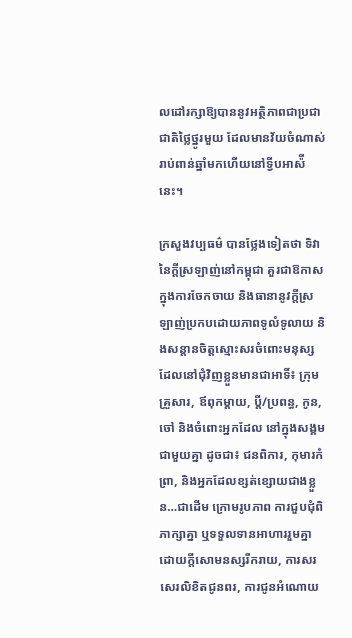លដៅរក្សាឱ្យបាននូវអត្ថិភាពជាប្រជាជាតិថ្លៃថ្នូរមួយ ដែលមានវ័យចំណាស់រាប់ពាន់ឆ្នាំមកហើយនៅទ្វីបអាស៉ីនេះ។

ក្រសួងវប្បធម៌ បានថ្លែងទៀតថា ទិវានៃក្តីស្រឡាញ់នៅកម្ពុជា គួរជាឱកាសក្នុងការចែកចាយ និងធានានូវក្តីស្រឡាញ់ប្រកបដោយភាពទូលំទូលាយ និងសន្តានចិត្តស្មោះសរចំពោះមនុស្ស ដែលនៅជុំវិញខ្លួនមានជាអាទិ៍៖ ក្រុមគ្រួសារ, ឪពុកម្តាយ, ប្ដី/ប្រពន្ធ, កូន, ចៅ និងចំពោះអ្នកដែល នៅក្នុងសង្គមជាមួយគ្នា ដូចជា៖ ជនពិការ, កុមារកំព្រា, និងអ្នកដែលខ្សត់ខ្សោយជាងខ្លួន…ជាដើម ក្រោមរូបភាព ការជួបជុំពិភាក្សាគ្នា ឬទទួលទានអាហាររួមគ្នាដោយក្តីសោមនស្សរីករាយ, ការសរ សេរលិខិតជូនពរ, ការជូនអំណោយ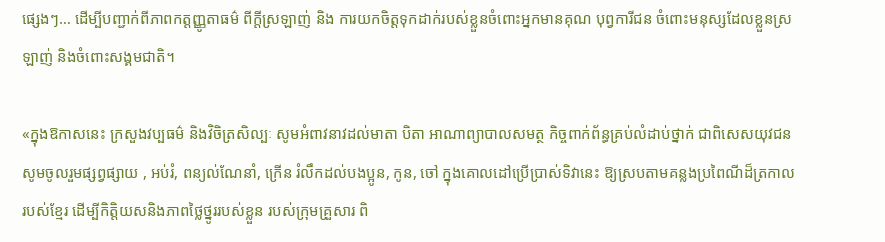ផ្សេងៗ… ដើម្បីបញ្ជាក់ពីភាពកត្តញ្ញូតាធម៌ ពីក្តីស្រឡាញ់ និង ការយកចិត្តទុកដាក់របស់ខ្លួនចំពោះអ្នកមានគុណ បុព្វការីជន ចំពោះមនុស្សដែលខ្លួនស្រឡាញ់ និងចំពោះសង្គមជាតិ។

«ក្នុងឱកាសនេះ ក្រសួងវប្បធម៌ និងវិចិត្រសិល្បៈ សូមអំពាវនាវដល់មាតា បិតា អាណាព្យាបាលសមត្ថ កិច្ចពាក់ព័ន្ធគ្រប់លំដាប់ថ្នាក់ ជាពិសេសយុវជន សូមចូលរួមផ្សព្វផ្សាយ , អប់រំ, ពន្យល់ណែនាំ, ក្រើន រំលឹកដល់បងប្អូន, កូន, ចៅ ក្នុងគោលដៅប្រើប្រាស់ទិវានេះ ឱ្យស្របតាមគន្លងប្រពៃណីដ៏ត្រកាល របស់ខ្មែរ ដើម្បីកិត្តិយសនិងភាពថ្លៃថ្នូររបស់ខ្លួន របស់ក្រុមគ្រួសារ ពិ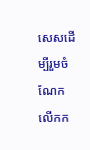សេសដើម្បីរួមចំណែកលើកក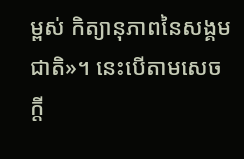ម្ពស់ កិត្យានុភាពនៃសង្គមជាតិ»។ នេះបើតាមសេចក្តី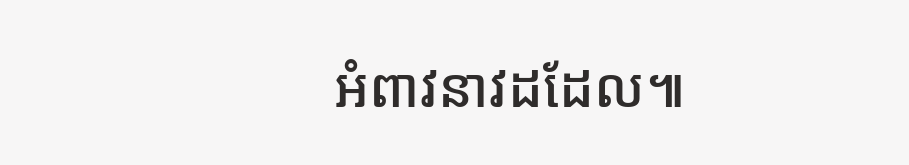អំពាវនាវដដែល៕